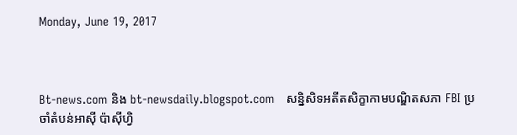Monday, June 19, 2017



Bt-news.com និង bt-newsdaily.blogspot.com   សន្និសិទអតីតសិក្ខាកាមបណ្ឌិតសភា FBI ប្រចាំតំបន់អាស៊ី ប៉ាស៊ីហ្វិ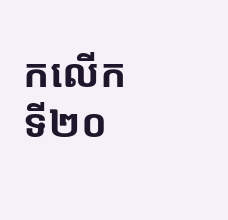កលើកទី២០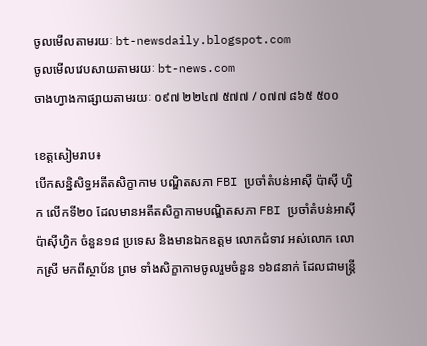ចូលមើលតាមរយៈ bt-newsdaily.blogspot.com
ចូលមើលវេបសាយតាមរយៈ bt-news.com
ចាងហ្វាងកាផ្សាយតាមរយៈ ០៩៧ ២២៤៧ ៥៧៧ / ០៧៧ ៨៦៥ ៥០០

ខេត្តសៀមរាប៖
បើកសន្និសិទ្ធអតីតសិក្ខាកាម បណ្ឌិតសភា FBI ប្រចាំតំបន់អាស៊ី ប៉ាស៊ី ហ្វិក លើកទី២០ ដែលមានអតីតសិក្ខាកាមបណ្ឌិតសភា FBI ប្រចាំតំបន់អាស៊ី ប៉ាស៊ីហ្វិក ចំនួន១៨ ប្រទេស និងមានឯកឧត្តម លោកជំទាវ អស់លោក លោកស្រី មកពីស្ថាប័ន ព្រម ទាំងសិក្ខាកាមចូលរួមចំនួន ១៦៨នាក់ ដែលជាមន្ត្រី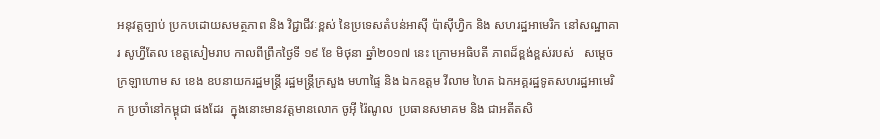អនុវត្តច្បាប់ ប្រកបដោយសមត្ថភាព និង វិជ្ជាជីវៈខ្ពស់ នៃប្រទេសតំបន់អាស៊ី ប៉ាស៊ីហ្វិក និង សហរដ្ឋអាមេរិក នៅសណ្ឋាគារ សូហ្វីតែល ខេត្តសៀមរាប កាលពីព្រឹកថ្ងៃទី ១៩ ខែ មិថុនា ឆ្នាំ២០១៧ នេះ ក្រោមអធិបតី ភាពដ៏ខ្ពង់ខ្ពស់របស់   សម្តេចក្រឡាហោម ស ខេង ឧបនាយករដ្ឋមន្ត្រី រដ្ឋមន្ត្រីក្រសួង មហាផ្ទៃ និង ឯកឧត្តម វីលាម ហៃត ឯកអគ្គរដ្ឋទូតសហរដ្ឋអាមេរិក ប្រចាំនៅកម្ពុជា ផងដែរ  ក្នុងនោះមានវត្តមានលោក ចូអ៊ី រ៉ៃណូល  ប្រធានសមាគម និង ជាអតីតសិ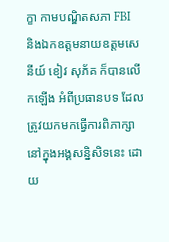ក្ខា កាមបណ្ឌិតសភា FBI  និងឯកឧត្តមនាយឧត្តមសេនីយ៍ ខៀវ សុភ័គ ក៏បានលើកឡើង អំពីប្រធានបទ ដែលត្រូវយកមកធ្វើការពិភាក្សា នៅក្នុងអង្គសន្និសិទនេះ ដោយ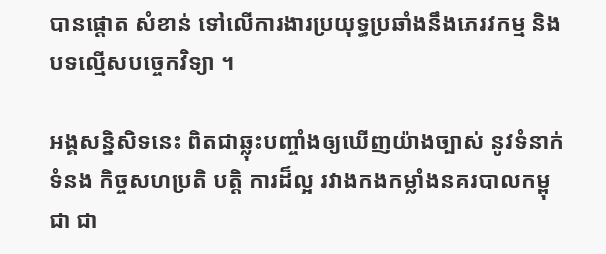បានផ្តោត សំខាន់ ទៅលើការងារប្រយុទ្ធប្រឆាំងនឹងភេរវកម្ម និង បទល្មើសបច្ចេកវិទ្យា ។

អង្គសន្និសិទនេះ ពិតជាឆ្លុះបញ្ចាំងឲ្យឃើញយ៉ាងច្បាស់ នូវទំនាក់ទំនង កិច្ចសហប្រតិ បត្តិ ការដ៏ល្អ រវាងកងកម្លាំងនគរបាលកម្ពុជា ជា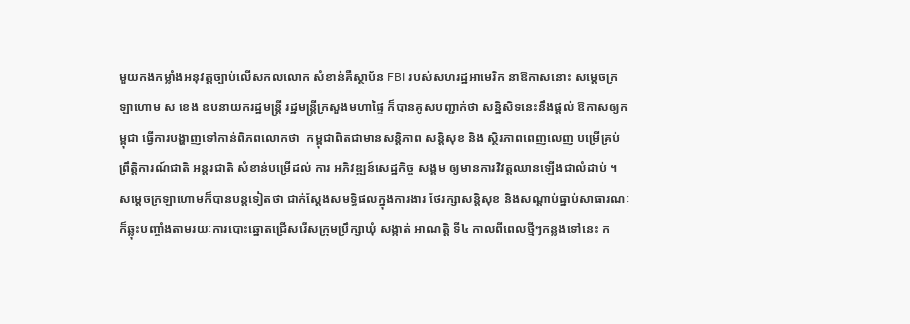មួយកងកម្លាំងអនុវត្តច្បាប់លើសកលលោក សំខាន់គឺស្ថាប័ន FBI របស់សហរដ្ឋអាមេរិក នាឱកាសនោះ សម្តេចក្រឡាហោម ស ខេង ឧបនាយករដ្ឋមន្ត្រី រដ្ឋមន្ត្រីក្រសួងមហាផ្ទៃ ក៏បានគូសបញ្ជាក់ថា សន្និសិទនេះនឹងផ្តល់ ឱកាសឲ្យកម្ពុជា ធ្វើការបង្ហាញទៅកាន់ពិភពលោកថា  កម្ពុជាពិតជាមានសន្តិភាព សន្តិសុខ និង ស្ថិរភាពពេញលេញ បម្រើគ្រប់ព្រឹត្តិការណ៍ជាតិ អន្តរជាតិ សំខាន់បម្រើដល់ ការ អភិវឌ្ឍន៍សេដ្ឋកិច្ច សង្គម ឲ្យមានការវិវត្តឈានឡើងជាលំដាប់ ។ សម្តេចក្រឡាហោមក៏បានបន្តទៀតថា ជាក់ស្តែងសមទ្ធិផលក្នុងការងារ ថែរក្សាសន្តិសុខ និងសណ្តាប់ធ្នាប់សាធារណៈ ក៏ឆ្លុះបញ្ចាំងតាមរយៈការបោះឆ្នោតជ្រើសរើសក្រុមប្រឹក្សាឃុំ សង្កាត់ អាណត្តិ ទី៤ កាលពីពេលថ្មីៗកន្លងទៅនេះ ក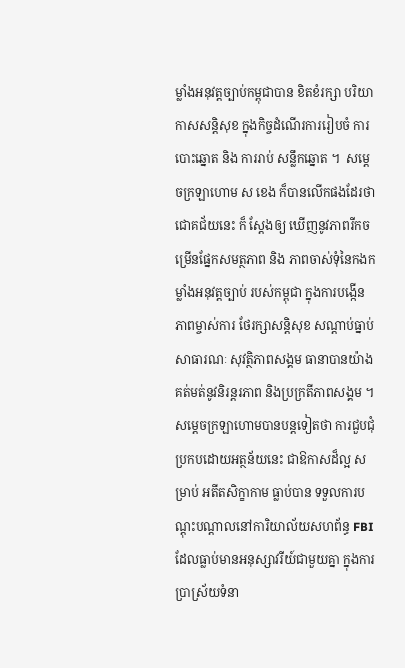ម្លាំងអនុវត្តច្បាប់កម្ពុជាបាន ខិតខំរក្សា បរិយាកាសសន្តិសុខ ក្នុងកិច្ចដំណើរការរៀបចំ ការបោះឆ្នោត និង ការរាប់ សន្លឹកឆ្នោត ។  សម្តេចក្រឡាហោម ស ខេង ក៏បានលើកផងដែរថា ជោគជ័យនេះ ក៏ ស្តែងឲ្យ ឃើញនូវភាពរីកចម្រើនផ្នែកសមត្ថភាព និង ភាពចាស់ទុំនៃកងកម្លាំងអនុវត្តច្បាប់ របស់កម្ពុជា ក្នុងការបង្កើនភាពម្ចាស់ការ ថែរក្សាសន្តិសុខ សណ្តាប់ធ្នាប់សាធារណៈ សុវត្ថិភាពសង្គម ធានាបានយ៉ាងគត់មត់នូវនិរន្តរភាព និងប្រក្រតីភាពសង្គម ។ សម្តេចក្រឡាហោមបានបន្តទៀតថា ការជួបជុំប្រកបដោយអត្ថន័យនេះ ជាឱកាសដ៏ល្អ សម្រាប់ អតីតសិក្ខាកាម ធ្លាប់បាន ទទួលការបណ្តុះបណ្តាលនៅការិយាល័យសហព័ន្ធ FBI ដែលធ្លាប់មានអនុស្សាវរីយ៍ជាមួយគ្នា ក្នុងការប្រាស្រ័យទំនា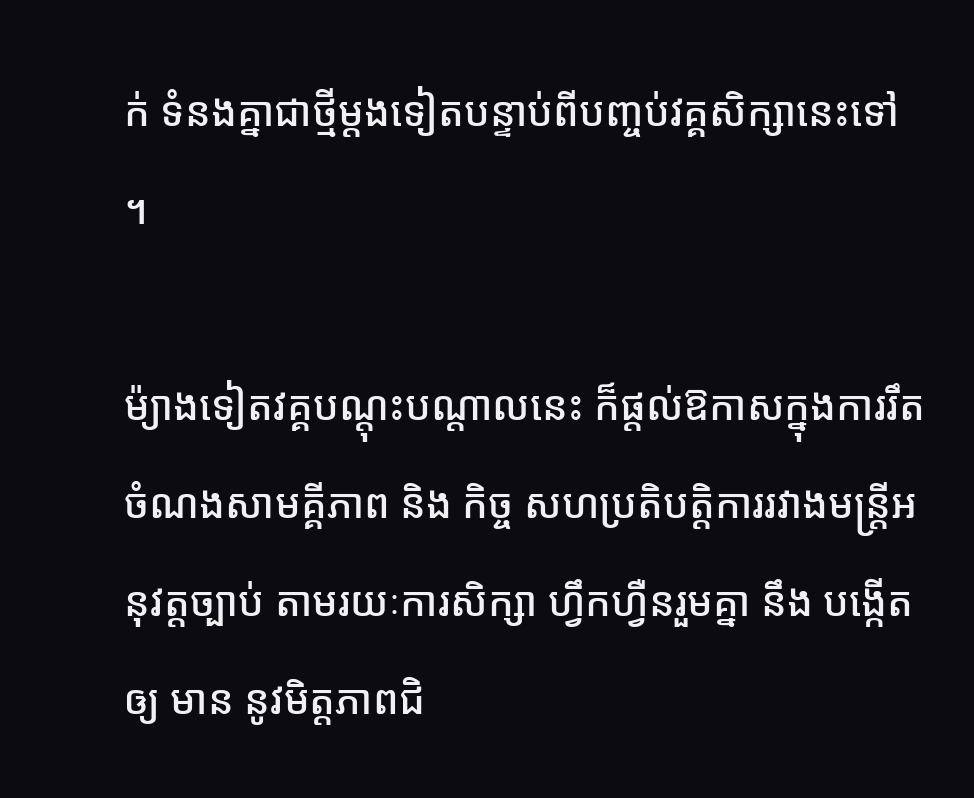ក់ ទំនងគ្នាជាថ្មីម្តងទៀតបន្ទាប់ពីបញ្ចប់វគ្គសិក្សានេះទៅ ។

ម៉្យាងទៀតវគ្គបណ្តុះបណ្តាលនេះ ក៏ផ្តល់ឱកាសក្នុងការរឹតចំណងសាមគ្គីភាព និង កិច្ច សហប្រតិបត្តិការរវាងមន្ត្រីអនុវត្តច្បាប់ តាមរយៈការសិក្សា ហ្វឹកហ្វឺនរួមគ្នា នឹង បង្កើត ឲ្យ មាន នូវមិត្តភាពជិ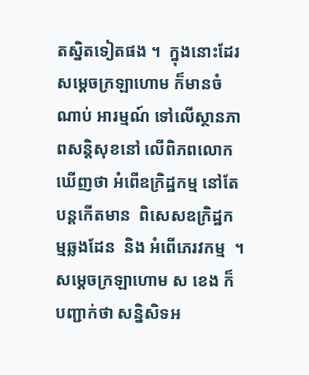តស្និតទៀតផង ។  ក្នុងនោះដែរសម្តេចក្រឡាហោម ក៏មានចំណាប់ អារម្មណ៍ ទៅលើស្ថានភាពសន្តិសុខនៅ លើពិភពលោក ឃើញថា អំពើឧក្រិដ្ឋកម្ម នៅតែ បន្តកើតមាន  ពិសេសឧក្រិដ្ឋកម្មឆ្លងដែន  និង អំពើភេរវកម្ម  ។ សម្តេចក្រឡាហោម ស ខេង ក៏បញ្ជាក់ថា សន្និសិទអ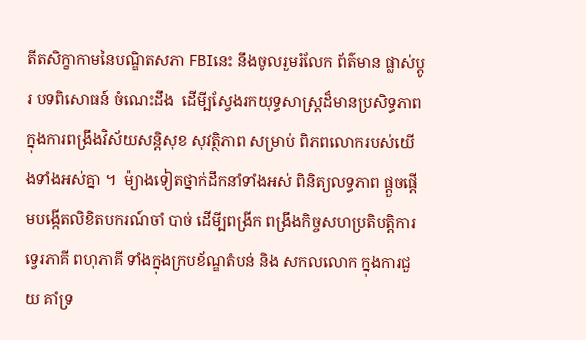តីតសិក្ខាកាមនៃបណ្ឌិតសភា FBIនេះ នឹងចូលរួមរំលែក ព័ត៌មាន ផ្លាស់ប្តូរ បទពិសោធន៍ ចំណេះដឹង  ដើមី្បស្វែងរកយុទ្ធសាស្ត្រដ៏មានប្រសិទ្ធភាព ក្នុងការពង្រឹងវិស័យសន្តិសុខ សុវត្ថិភាព សម្រាប់ ពិភពលោករបស់យើងទាំងអស់គ្នា ។  ម៉្យាងទៀតថ្នាក់ដឹកនាំទាំងអស់ ពិនិត្យលទ្ធភាព ផ្តួចផ្តើមបង្កើតលិខិតបករណ៍ចាំ បាច់ ដើមី្បពង្រីក ពង្រឹងកិច្ចសហប្រតិបត្តិការទ្វេរភាគី ពហុភាគី ទាំងក្នុងក្របខ័ណ្ឌតំបន់ និង សកលលោក ក្នុងការជួយ គាំទ្រ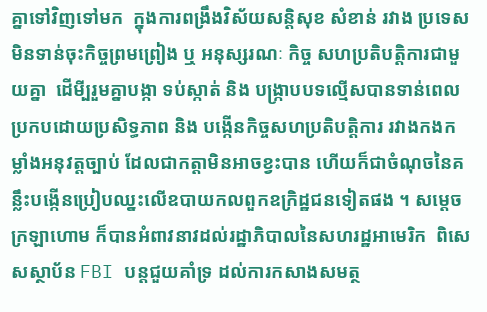គ្នាទៅវិញទៅមក  ក្នុងការពង្រឹងវិស័យសន្តិសុខ សំខាន់ រវាង ប្រទេសមិនទាន់ចុះកិច្ចព្រមព្រៀង ឬ អនុស្សរណៈ កិច្ច សហប្រតិបត្តិការជាមួយគ្នា  ដើមី្បរួមគ្នាបង្កា ទប់ស្កាត់ និង បង្រ្កាបបទល្មើសបានទាន់ពេលប្រកបដោយប្រសិទ្ធភាព និង បង្កើនកិច្ចសហប្រតិបត្តិការ រវាងកងកម្លាំងអនុវត្តច្បាប់ ដែលជាកត្តាមិនអាចខ្វះបាន ហើយក៏ជាចំណុចនៃគន្លឹះបង្កើនប្រៀបឈ្នះលើឧបាយកលពួកឧក្រិដ្ឋជនទៀតផង ។ សម្តេចក្រឡាហោម ក៏បានអំពាវនាវដល់រដ្ឋាភិបាលនៃសហរដ្ឋអាមេរិក  ពិសេសស្ថាប័ន FBI បន្តជួយគាំទ្រ ដល់ការកសាងសមត្ថ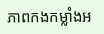ភាពកងកម្លាំងអ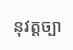នុវត្តច្បា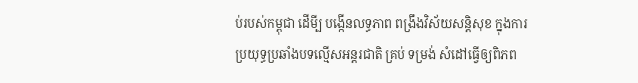ប់របស់កម្ពុជា ដើមី្ប បង្កើនលទ្ធភាព ពង្រឹងវិស័យសន្តិសុខ ក្នុងការប្រយុទ្ធប្រឆាំងបទល្មើសអន្តរជាតិ គ្រប់ ទម្រង់ សំដៅធ្វើឲ្យពិភព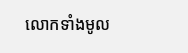លោកទាំងមូល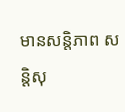មានសន្តិភាព សន្តិសុ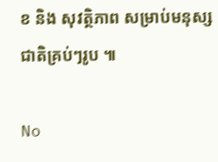ខ និង សុវត្ថិភាព សម្រាប់មនុស្សជាតិគ្រប់ៗរូប ៕

No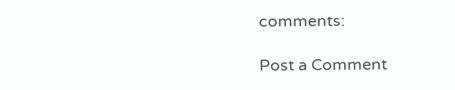comments:

Post a Comment